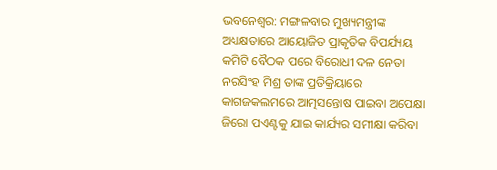ଭବନେଶ୍ୱର: ମଙ୍ଗଳବାର ମୁଖ୍ୟମନ୍ତ୍ରୀଙ୍କ ଅଧ୍ୟକ୍ଷତାରେ ଆୟୋଜିତ ପ୍ରାକୃତିକ ବିପର୍ଯ୍ୟୟ କମିଟି ବୈଠକ ପରେ ବିରୋଧୀ ଦଳ ନେତା ନରସିଂହ ମିଶ୍ର ତାଙ୍କ ପ୍ରତିକ୍ରିୟାରେ କାଗଜକଲମରେ ଆତ୍ମସନ୍ତୋଷ ପାଇବା ଅପେକ୍ଷା ଜିରୋ ପଏଣ୍ଟକୁ ଯାଇ କାର୍ଯ୍ୟର ସମୀକ୍ଷା କରିବା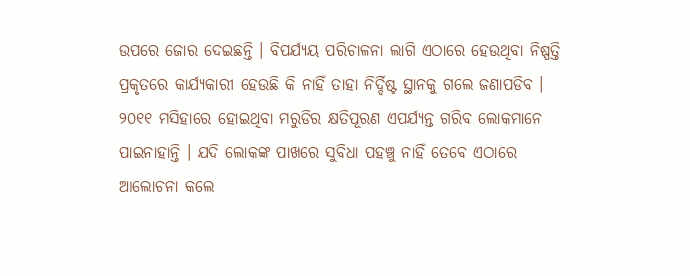ଉପରେ ଜୋର ଦେଇଛନ୍ତି । ବିପର୍ଯ୍ୟୟ ପରିଚାଳନା ଲାଗି ଏଠାରେ ହେଉଥିବା ନିଷ୍ପତ୍ତି ପ୍ରକୃତରେ କାର୍ଯ୍ୟକାରୀ ହେଉଛି କି ନାହିଁ ତାହା ନିର୍ଦ୍ଦିଷ୍ଟ ସ୍ଥାନକୁ ଗଲେ ଜଣାପଡିବ । ୨୦୧୧ ମସିହାରେ ହୋଇଥିବା ମରୁଡିର କ୍ଷତିପୂରଣ ଏପର୍ଯ୍ୟନ୍ତ ଗରିବ ଲୋକମାନେ ପାଇନାହାନ୍ତି । ଯଦି ଲୋକଙ୍କ ପାଖରେ ସୁବିଧା ପହଞ୍ଚୁ ନାହିଁ ତେବେ ଏଠାରେ ଆଲୋଚନା କଲେ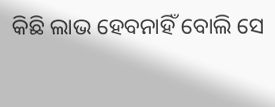କିଛି ଲାଭ ହେବନାହିଁ ବୋଲି ସେ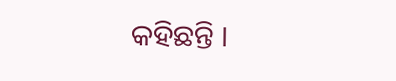କହିଛନ୍ତି ।